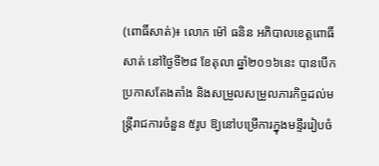(ពោធិ៍សាត់)៖ លោក ម៉ៅ ធនិន អភិបាលខេត្តពោធិ៍សាត់ នៅថ្ងៃទី២៨ ខែតុលា ឆ្នាំ២០១៦នេះ បានបើកប្រកាសតែងតាំង និងសម្រួលសម្រួលភារកិច្ចដល់មន្ត្រីរាជការចំនួន ៥រូប ឱ្យនៅបម្រើការក្នុងមន្ទីររៀបចំ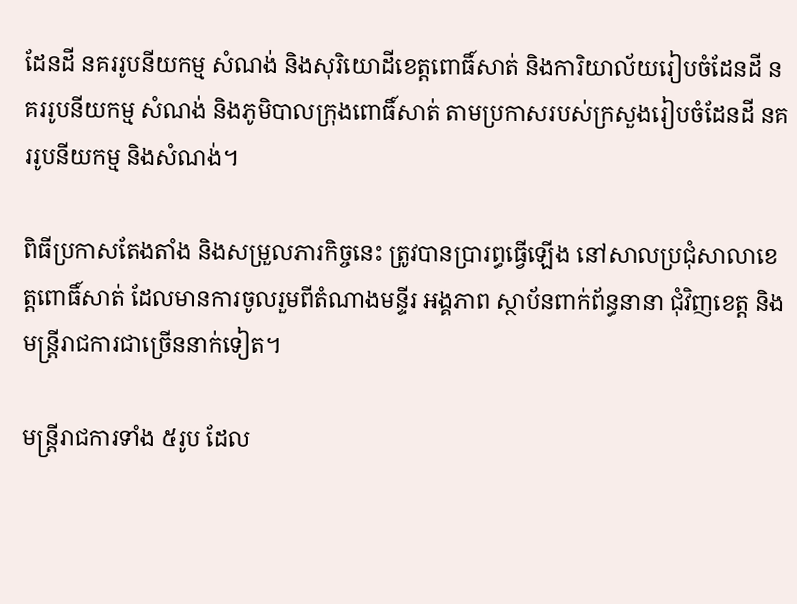ដែនដី នគររូបនីយកម្ម សំណង់ និងសុរិយោដីខេត្តពោធិ៍សាត់ និងការិយាល័យរៀបចំដែនដី នគររូបនីយកម្ម សំណង់ និងភូមិបាលក្រុងពោធិ៍សាត់ តាមប្រកាសរបស់ក្រសួងរៀបចំដែនដី នគររូបនីយកម្ម និងសំណង់។

ពិធីប្រកាសតែងតាំង និងសម្រួលភារកិច្ចនេះ ត្រូវបានប្រារព្ធធ្វើឡើង នៅសាលប្រជុំសាលាខេត្តពោធិ៍សាត់ ដែលមានការចូលរួមពីតំណាងមន្ទីរ អង្គភាព ស្ថាប័នពាក់ព័ន្ធនានា ជុំវិញខេត្ត និងមន្ត្រីរាជការជាច្រើននាក់ទៀត។

មន្ត្រីរាជការទាំង ៥រូប ដែល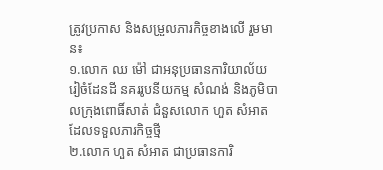ត្រូវប្រកាស និងសម្រួលភារកិច្ចខាងលើ រួមមាន៖
១.លោក ឈ ម៉ៅ ជាអនុប្រធានការិយាល័យរៀចំដែនដី នគររូបនីយកម្ម សំណង់ និងភូមិបាលក្រុងពោធិ៍សាត់ ជំនួសលោក ហួត សំអាត ដែលទទួលភារកិច្ចថ្មី
២.លោក ហួត សំអាត ជាប្រធានការិ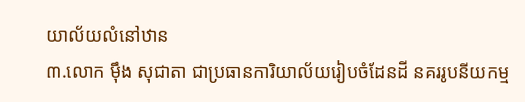យាល័យលំនៅឋាន
៣.លោក ម៉ឹង សុជាតា ជាប្រធានការិយាល័យរៀបចំដែនដី នគររូបនីយកម្ម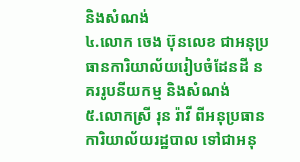និងសំណង់
៤.លោក ចេង ប៊ុនលេខ ជាអនុប្រធានការិយាល័យរៀបចំដែនដី នគររូបនីយកម្ម និងសំណង់
៥.លោកស្រី រុន រ៉ាវី ពីអនុប្រធានការិយាល័យរដ្ឋបាល ទៅជាអនុ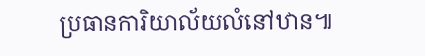ប្រធានការិយាល័យលំនៅឋាន៕